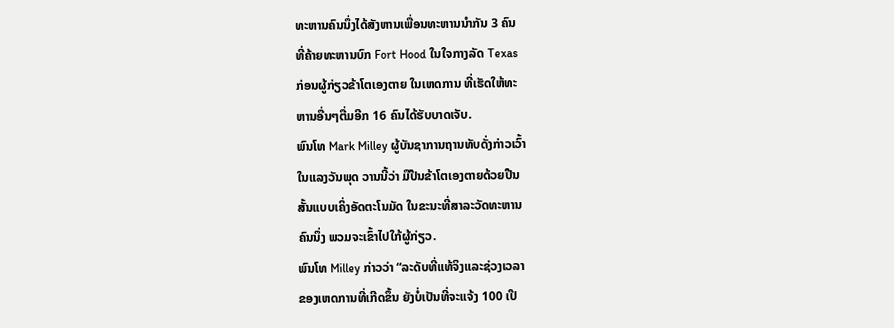ທະຫານຄົນນຶ່ງໄດ້ສັງຫານເພື່ອນທະຫານນຳກັນ 3 ຄົນ
ທີ່ຄ້າຍທະຫານບົກ Fort Hood ໃນໃຈກາງລັດ Texas
ກ່ອນຜູ້ກ່ຽວຂ້າໂຕເອງຕາຍ ໃນເຫດການ ທີ່ເຮັດໃຫ້ທະ
ຫານອື່ນໆຕື່ມອີກ 16 ຄົນໄດ້ຮັບບາດເຈັບ.
ພົນໂທ Mark Milley ຜູ້ບັນຊາການຖານທັບດັ່ງກ່າວເວົ້າ
ໃນແລງວັນພຸດ ວານນີ້ວ່າ ມືປືນຂ້າໂຕເອງຕາຍດ້ວຍປືນ
ສັ້ນແບບເຄິ່ງອັດຕະໂນມັດ ໃນຂະນະທີ່ສາລະວັດທະຫານ
ຄົນນຶ່ງ ພວມຈະເຂົ້າໄປໃກ້ຜູ້ກ່ຽວ.
ພົນໂທ Milley ກ່າວວ່າ “ລະດັບທີ່ແທ້ຈິງແລະຊ່ວງເວລາ
ຂອງເຫດການທີ່ເກີດຂຶ້ນ ຍັງບໍ່ເປັນທີ່ຈະແຈ້ງ 100 ເປີ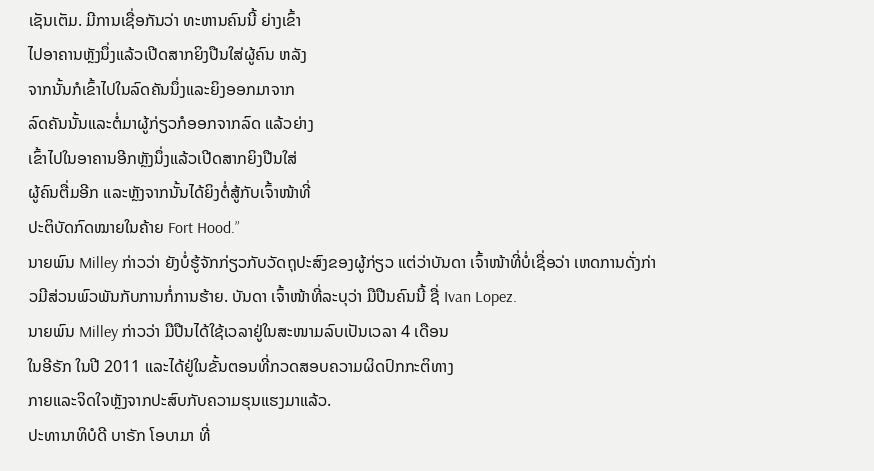ເຊັນເຕັມ. ມີການເຊື່ອກັນວ່າ ທະຫານຄົນນີ້ ຍ່າງເຂົ້າ
ໄປອາຄານຫຼັງນຶ່ງແລ້ວເປີດສາກຍິງປືນໃສ່ຜູ້ຄົນ ຫລັງ
ຈາກນັ້ນກໍເຂົ້າໄປໃນລົດຄັນນຶ່ງແລະຍິງອອກມາຈາກ
ລົດຄັນນັ້ນແລະຕໍ່ມາຜູ້ກ່ຽວກໍອອກຈາກລົດ ແລ້ວຍ່າງ
ເຂົ້າໄປໃນອາຄານອີກຫຼັງນຶ່ງແລ້ວເປີດສາກຍິງປືນໃສ່
ຜູ້ຄົນຕື່ມອີກ ແລະຫຼັງຈາກນັ້ນໄດ້ຍິງຕໍ່ສູ້ກັບເຈົ້າໜ້າທີ່
ປະຕິບັດກົດໝາຍໃນຄ້າຍ Fort Hood.”
ນາຍພົນ Milley ກ່າວວ່າ ຍັງບໍ່ຮູ້ຈັກກ່ຽວກັບວັດຖຸປະສົງຂອງຜູ້ກ່ຽວ ແຕ່ວ່າບັນດາ ເຈົ້າໜ້າທີ່ບໍ່ເຊື່ອວ່າ ເຫດການດັ່ງກ່າວມີສ່ວນພົວພັນກັບການກໍ່ການຮ້າຍ. ບັນດາ ເຈົ້າໜ້າທີ່ລະບຸວ່າ ມືປືນຄົນນີ້ ຊື່ Ivan Lopez.
ນາຍພົນ Milley ກ່າວວ່າ ມືປືນໄດ້ໃຊ້ເວລາຢູ່ໃນສະໜາມລົບເປັນເວລາ 4 ເດືອນ
ໃນອີຣັກ ໃນປີ 2011 ແລະໄດ້ຢູ່ໃນຂັ້ນຕອນທີ່ກວດສອບຄວາມຜິດປົກກະຕິທາງ
ກາຍແລະຈິດໃຈຫຼັງຈາກປະສົບກັບຄວາມຮຸນແຮງມາແລ້ວ.
ປະທານາທິບໍດີ ບາຣັກ ໂອບາມາ ທີ່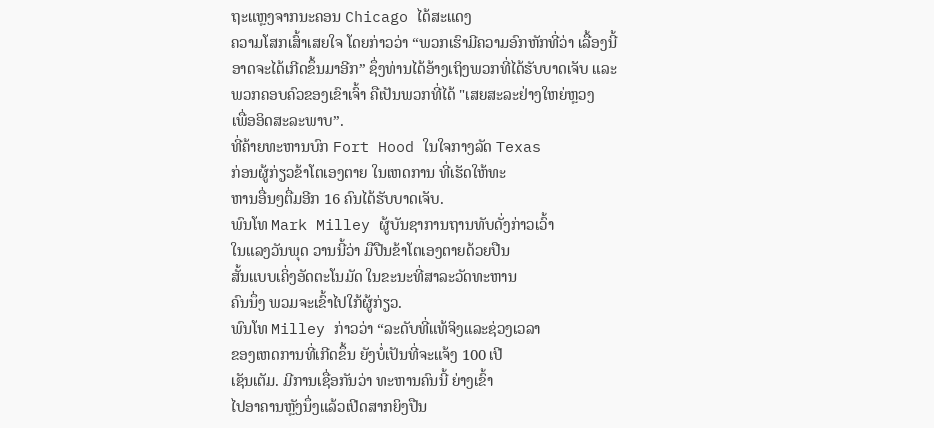ຖະແຫຼງຈາກນະຄອນ Chicago ໄດ້ສະແດງ
ຄວາມໂສກເສົ້າເສຍໃຈ ໂດຍກ່າວວ່າ “ພວກເຮົາມີຄວາມອົກຫັກທີ່ວ່າ ເລື້ອງນີ້
ອາດຈະໄດ້ເກີດຂຶ້ນມາອີກ” ຊຶ່ງທ່ານໄດ້ອ້າງເຖິງພວກທີ່ໄດ້ຮັບບາດເຈັບ ແລະ
ພວກຄອບຄົວຂອງເຂົາເຈົ້າ ຄືເປັນພວກທີ່ໄດ້ "ເສຍສະລະຢ່າງໃຫຍ່ຫຼວງ
ເພື່ອອິດສະລະພາບ”.
ທີ່ຄ້າຍທະຫານບົກ Fort Hood ໃນໃຈກາງລັດ Texas
ກ່ອນຜູ້ກ່ຽວຂ້າໂຕເອງຕາຍ ໃນເຫດການ ທີ່ເຮັດໃຫ້ທະ
ຫານອື່ນໆຕື່ມອີກ 16 ຄົນໄດ້ຮັບບາດເຈັບ.
ພົນໂທ Mark Milley ຜູ້ບັນຊາການຖານທັບດັ່ງກ່າວເວົ້າ
ໃນແລງວັນພຸດ ວານນີ້ວ່າ ມືປືນຂ້າໂຕເອງຕາຍດ້ວຍປືນ
ສັ້ນແບບເຄິ່ງອັດຕະໂນມັດ ໃນຂະນະທີ່ສາລະວັດທະຫານ
ຄົນນຶ່ງ ພວມຈະເຂົ້າໄປໃກ້ຜູ້ກ່ຽວ.
ພົນໂທ Milley ກ່າວວ່າ “ລະດັບທີ່ແທ້ຈິງແລະຊ່ວງເວລາ
ຂອງເຫດການທີ່ເກີດຂຶ້ນ ຍັງບໍ່ເປັນທີ່ຈະແຈ້ງ 100 ເປີ
ເຊັນເຕັມ. ມີການເຊື່ອກັນວ່າ ທະຫານຄົນນີ້ ຍ່າງເຂົ້າ
ໄປອາຄານຫຼັງນຶ່ງແລ້ວເປີດສາກຍິງປືນ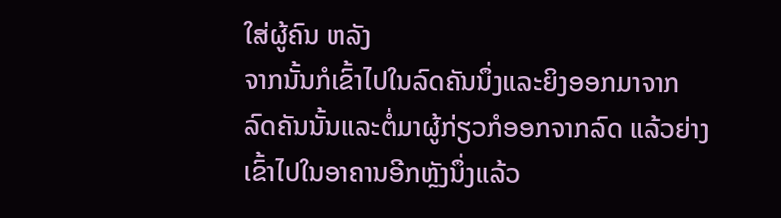ໃສ່ຜູ້ຄົນ ຫລັງ
ຈາກນັ້ນກໍເຂົ້າໄປໃນລົດຄັນນຶ່ງແລະຍິງອອກມາຈາກ
ລົດຄັນນັ້ນແລະຕໍ່ມາຜູ້ກ່ຽວກໍອອກຈາກລົດ ແລ້ວຍ່າງ
ເຂົ້າໄປໃນອາຄານອີກຫຼັງນຶ່ງແລ້ວ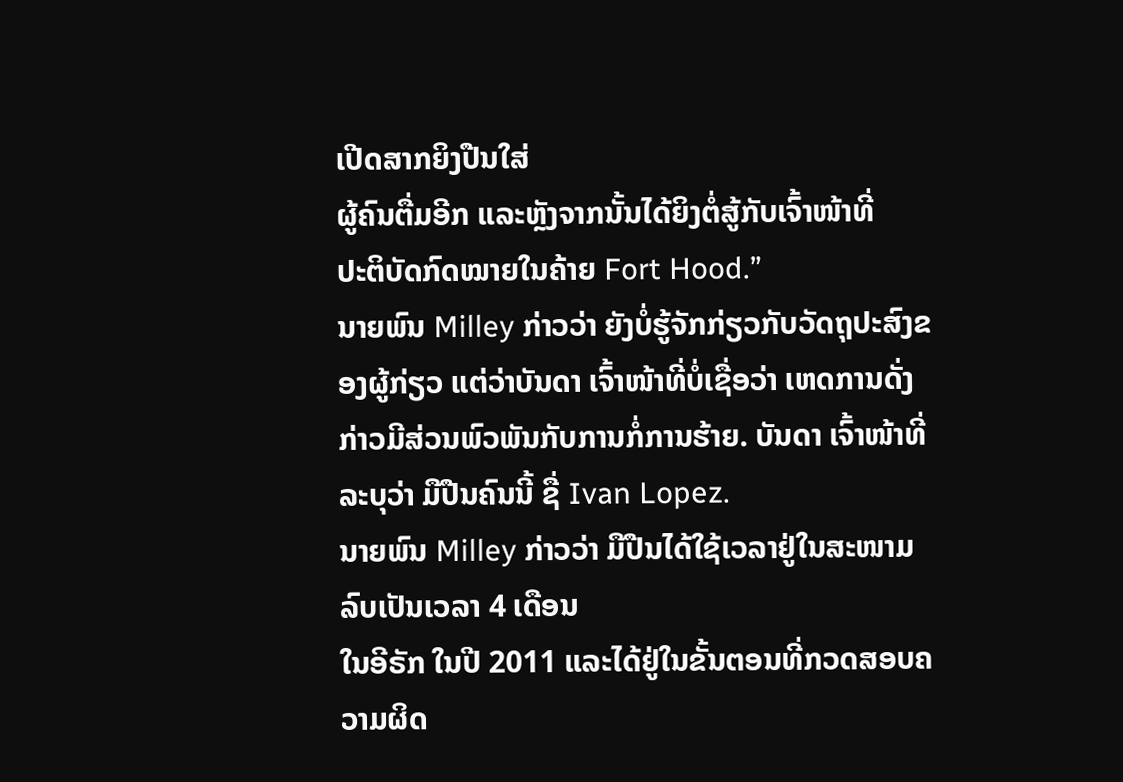ເປີດສາກຍິງປືນໃສ່
ຜູ້ຄົນຕື່ມອີກ ແລະຫຼັງຈາກນັ້ນໄດ້ຍິງຕໍ່ສູ້ກັບເຈົ້າໜ້າທີ່
ປະຕິບັດກົດໝາຍໃນຄ້າຍ Fort Hood.”
ນາຍພົນ Milley ກ່າວວ່າ ຍັງບໍ່ຮູ້ຈັກກ່ຽວກັບວັດຖຸປະສົງຂອງຜູ້ກ່ຽວ ແຕ່ວ່າບັນດາ ເຈົ້າໜ້າທີ່ບໍ່ເຊື່ອວ່າ ເຫດການດັ່ງກ່າວມີສ່ວນພົວພັນກັບການກໍ່ການຮ້າຍ. ບັນດາ ເຈົ້າໜ້າທີ່ລະບຸວ່າ ມືປືນຄົນນີ້ ຊື່ Ivan Lopez.
ນາຍພົນ Milley ກ່າວວ່າ ມືປືນໄດ້ໃຊ້ເວລາຢູ່ໃນສະໜາມລົບເປັນເວລາ 4 ເດືອນ
ໃນອີຣັກ ໃນປີ 2011 ແລະໄດ້ຢູ່ໃນຂັ້ນຕອນທີ່ກວດສອບຄວາມຜິດ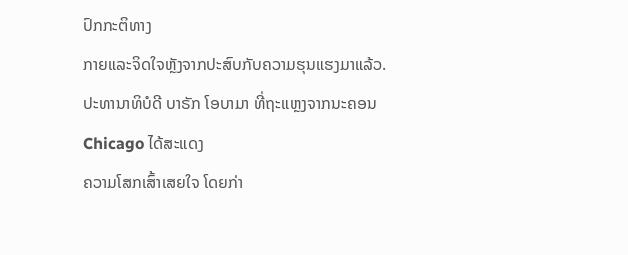ປົກກະຕິທາງ
ກາຍແລະຈິດໃຈຫຼັງຈາກປະສົບກັບຄວາມຮຸນແຮງມາແລ້ວ.
ປະທານາທິບໍດີ ບາຣັກ ໂອບາມາ ທີ່ຖະແຫຼງຈາກນະຄອນ Chicago ໄດ້ສະແດງ
ຄວາມໂສກເສົ້າເສຍໃຈ ໂດຍກ່າ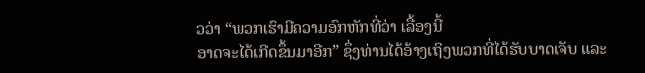ວວ່າ “ພວກເຮົາມີຄວາມອົກຫັກທີ່ວ່າ ເລື້ອງນີ້
ອາດຈະໄດ້ເກີດຂຶ້ນມາອີກ” ຊຶ່ງທ່ານໄດ້ອ້າງເຖິງພວກທີ່ໄດ້ຮັບບາດເຈັບ ແລະ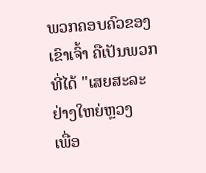ພວກຄອບຄົວຂອງເຂົາເຈົ້າ ຄືເປັນພວກທີ່ໄດ້ "ເສຍສະລະຢ່າງໃຫຍ່ຫຼວງ
ເພື່ອ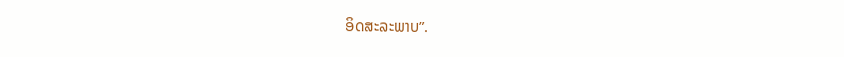ອິດສະລະພາບ”.